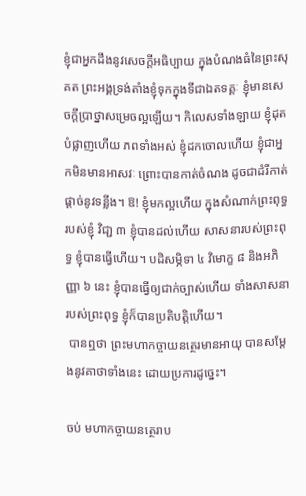ខ្ញុំជាអ្នកដឹងនូវសេចក្តីអធិប្បាយ ក្នុងបំណងធំនៃព្រះសុគត ព្រះអង្គទ្រង់តាំងខ្ញុំទុកក្នុងទីជាឯតទគ្គៈ ខ្ញុំមានសេចក្តីប្រាថ្នាសម្រេចល្អឡើយ។ កិលេសទាំងឡាយ ខ្ញុំដុតបំផ្លាញហើយ ភពទាំងអស់ ខ្ញុំដកចោលហើយ ខ្ញុំជាអ្នកមិនមានអាសវៈ ព្រោះបានកាត់ចំណង ដូចជាដំរីកាត់ផ្តាច់នូវទន្លីង។ ឱ! ខ្ញុំមកល្អហើយ ក្នុងសំណាក់ព្រះពុទ្ធរបស់ខ្ញុំ វិជា្ជ ៣ ខ្ញុំបានដល់ហើយ សាសនារបស់ព្រះពុទ្ធ ខ្ញុំបានធ្វើហើយ។ បដិសម្ភិទា ៤ វិមោក្ខ ៨ និងអភិញ្ញា ៦ នេះ ខ្ញុំបានធ្វើឲ្យជាក់ច្បាស់ហើយ ទាំងសាសនារបស់ព្រះពុទ្ធ ខ្ញុំក៏បានប្រតិបត្តិហើយ។
 បានឮថា ព្រះមហាកច្ចាយនត្ថេរមានអាយុ បានសម្តែងនូវគាថាទាំងនេះ ដោយប្រការដូច្នេះ។

ចប់ មហាកច្ចាយនត្ថេរាប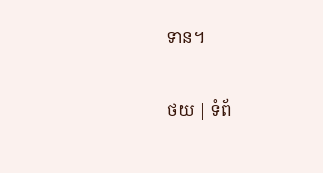ទាន។

ថយ | ទំព័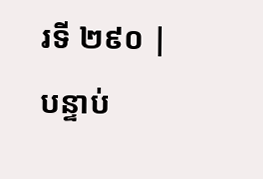រទី ២៩០ | បន្ទាប់